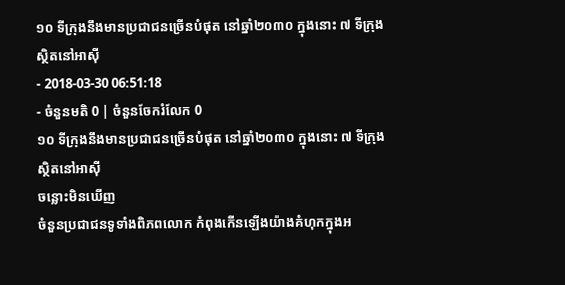១០ ទីក្រុងនឹងមានប្រជាជនច្រើនបំផុត នៅឆ្នាំ២០៣០ ក្នុងនោះ ៧ ទីក្រុងស្ថិតនៅអាស៊ី
- 2018-03-30 06:51:18
- ចំនួនមតិ 0 | ចំនួនចែករំលែក 0
១០ ទីក្រុងនឹងមានប្រជាជនច្រើនបំផុត នៅឆ្នាំ២០៣០ ក្នុងនោះ ៧ ទីក្រុងស្ថិតនៅអាស៊ី
ចន្លោះមិនឃើញ
ចំនួនប្រជាជនទូទាំងពិភពលោក កំពុងកើនឡើងយ៉ាងគំហុកក្នុងអ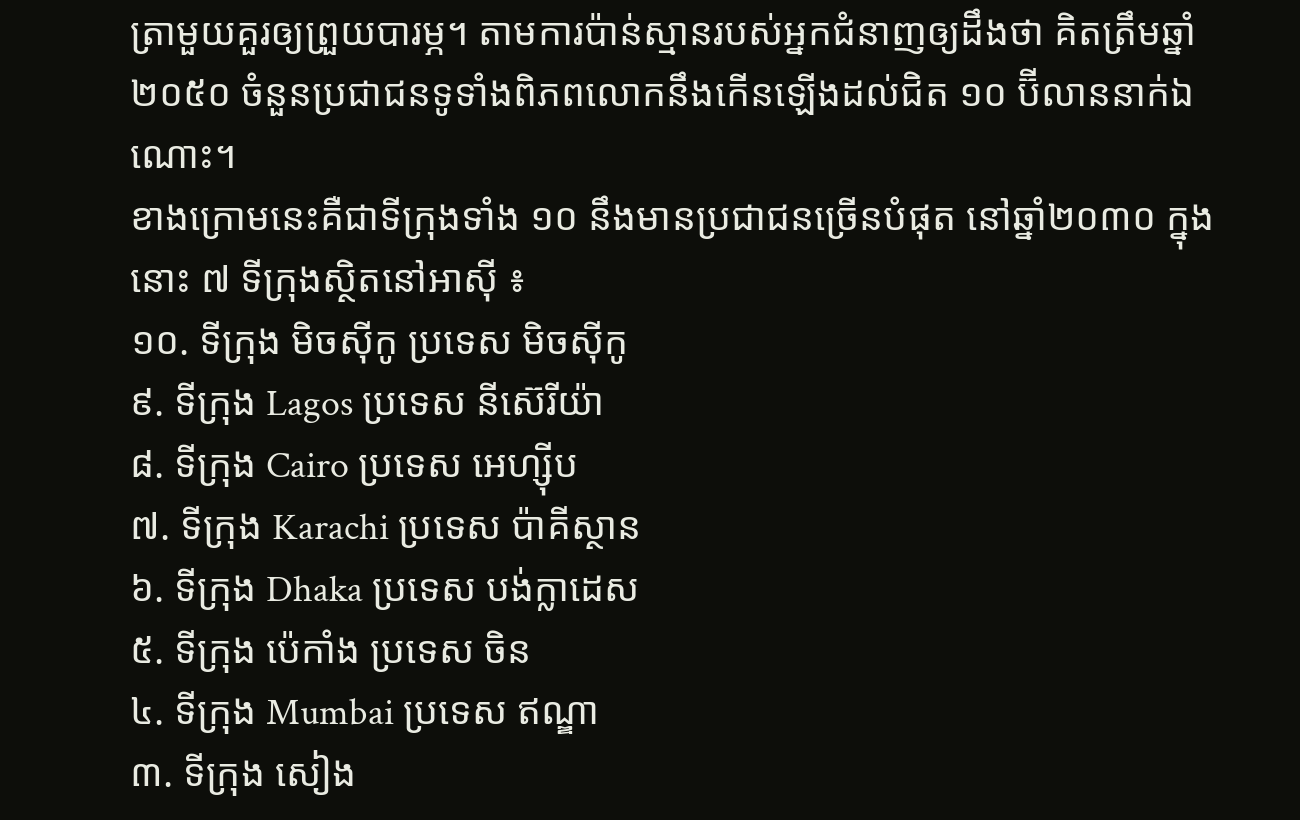ត្រាមួយគួរឲ្យព្រួយបារម្ភ។ តាមការប៉ាន់ស្មានរបស់អ្នកជំនាញឲ្យដឹងថា គិតត្រឹមឆ្នាំ ២០៥០ ចំនួនប្រជាជនទូទាំងពិភពលោកនឹងកើនឡើងដល់ជិត ១០ ប៊ីលាននាក់ឯណោះ។
ខាងក្រោមនេះគឺជាទីក្រុងទាំង ១០ នឹងមានប្រជាជនច្រើនបំផុត នៅឆ្នាំ២០៣០ ក្នុងនោះ ៧ ទីក្រុងស្ថិតនៅអាស៊ី ៖
១០. ទីក្រុង មិចស៊ីកូ ប្រទេស មិចស៊ីកូ
៩. ទីក្រុង Lagos ប្រទេស នីស៊េរីយ៉ា
៨. ទីក្រុង Cairo ប្រទេស អេហ្ស៊ីប
៧. ទីក្រុង Karachi ប្រទេស ប៉ាគីស្ថាន
៦. ទីក្រុង Dhaka ប្រទេស បង់ក្លាដេស
៥. ទីក្រុង ប៉េកាំង ប្រទេស ចិន
៤. ទីក្រុង Mumbai ប្រទេស ឥណ្ឌា
៣. ទីក្រុង សៀង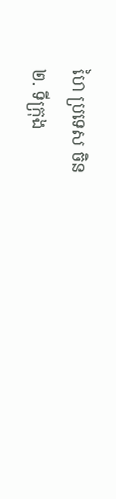ហៃ ប្រទេស ចិន
២. ទីក្រុង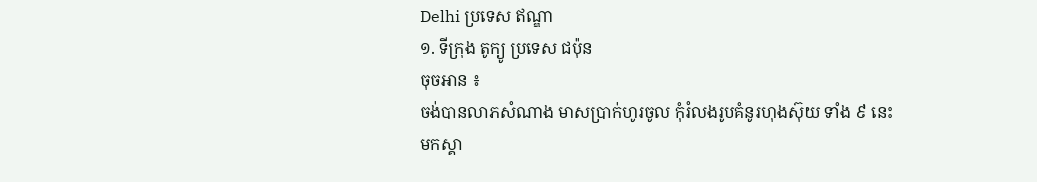Delhi ប្រទេស ឥណ្ឌា
១. ទីក្រុង តូក្យូ ប្រទេស ជប៉ុន
ចុចអាន ៖
ចង់បានលាភសំណាង មាសប្រាក់ហូរចូល កុំរំលងរូបគំនូរហុងស៊ុយ ទាំង ៩ នេះ
មកស្គា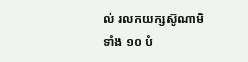ល់ រលកយក្សស៊ូណាមិទាំង ១០ បំ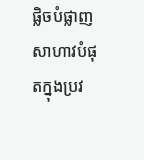ផ្លិចបំផ្លាញសាហាវបំផុតក្នុងប្រវ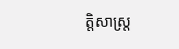ត្តិសាស្ត្រ